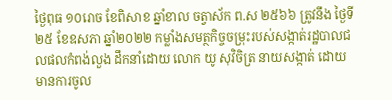ថ្ងៃពុធ ១០រោច ខែពិសាខ ឆ្នាំខាល ចត្វាស័ក ព.ស ២៥៦៦ ត្រូវនឹង ថ្ងៃទី២៥ ខែឧសភា ឆ្នាំ២០២២ កម្លាំងសមត្ថកិច្ចចម្រុះរបស់សង្កាត់រដ្ឋបាលជលផលកំពង់លួង ដឹកនាំដោយ លោក យូ សុវិចិត្រ នាយសង្កាត់ ដោយមានការចូល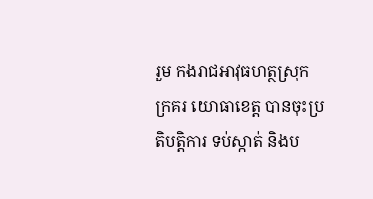រួម កងរាជអាវុធហត្ថស្រុកក្រគរ យោធាខេត្ត បានចុះប្រតិបត្តិការ ទប់ស្កាត់ និងប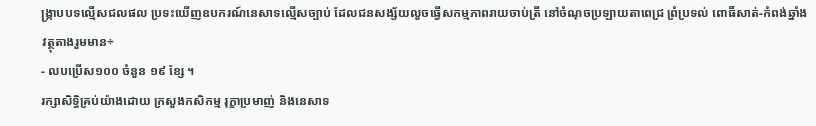ង្រ្កាបបទល្មើសជលផល ប្រទះឃើញឧបករណ៍នេសាទល្មើសច្បាប់ ដែលជនសង្ស័យលួចធ្វើសកម្មភាពរាយចាប់ត្រី នៅចំណុចប្រឡាយតាពេជ្រ ព្រំប្រទល់ ពោធិ៍សាត់-កំពង់ឆ្នាំង
វត្ថុតាងរួមមាន÷
- លបប្រើស១០០ ចំនួន ១៩ ខ្សែ ។
រក្សាសិទិ្ធគ្រប់យ៉ាងដោយ ក្រសួងកសិកម្ម រុក្ខាប្រមាញ់ និងនេសាទ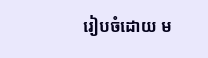រៀបចំដោយ ម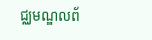ជ្ឈមណ្ឌលព័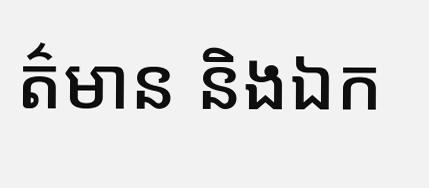ត៌មាន និងឯក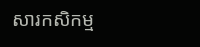សារកសិកម្ម